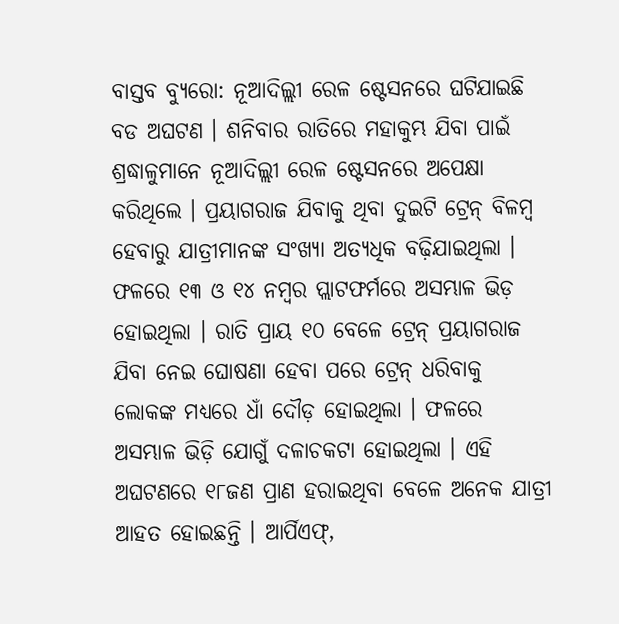ବାସ୍ତବ ବ୍ୟୁରୋ: ନୂଆଦିଲ୍ଲୀ ରେଳ ଷ୍ଟେସନରେ ଘଟିଯାଇଛି ବଡ ଅଘଟଣ । ଶନିବାର ରାତିରେ ମହାକୁମ୍ଭ ଯିବା ପାଇଁ ଶ୍ରଦ୍ଧାଳୁମାନେ ନୂଆଦିଲ୍ଲୀ ରେଳ ଷ୍ଟେସନରେ ଅପେକ୍ଷା କରିଥିଲେ । ପ୍ରୟାଗରାଜ ଯିବାକୁ ଥିବା ଦୁଇଟି ଟ୍ରେନ୍ ବିଳମ୍ବ ହେବାରୁ ଯାତ୍ରୀମାନଙ୍କ ସଂଖ୍ୟା ଅତ୍ୟଧିକ ବଢ଼ିଯାଇଥିଲା । ଫଳରେ ୧୩ ଓ ୧୪ ନମ୍ବର ପ୍ଲାଟଫର୍ମରେ ଅସମ୍ଭାଳ ଭିଡ଼ ହୋଇଥିଲା । ରାତି ପ୍ରାୟ ୧୦ ବେଳେ ଟ୍ରେନ୍ ପ୍ରୟାଗରାଜ ଯିବା ନେଇ ଘୋଷଣା ହେବା ପରେ ଟ୍ରେନ୍ ଧରିବାକୁ ଲୋକଙ୍କ ମଧ୍ୟରେ ଧାଁ ଦୌଡ଼ ହୋଇଥିଲା । ଫଳରେ ଅସମ୍ଭାଳ ଭିଡ଼ି ଯୋଗୁଁ ଦଳାଚକଟା ହୋଇଥିଲା । ଏହି ଅଘଟଣରେ ୧୮ଜଣ ପ୍ରାଣ ହରାଇଥିବା ବେଳେ ଅନେକ ଯାତ୍ରୀ ଆହତ ହୋଇଛନ୍ତି । ଆର୍ପିଏଫ୍,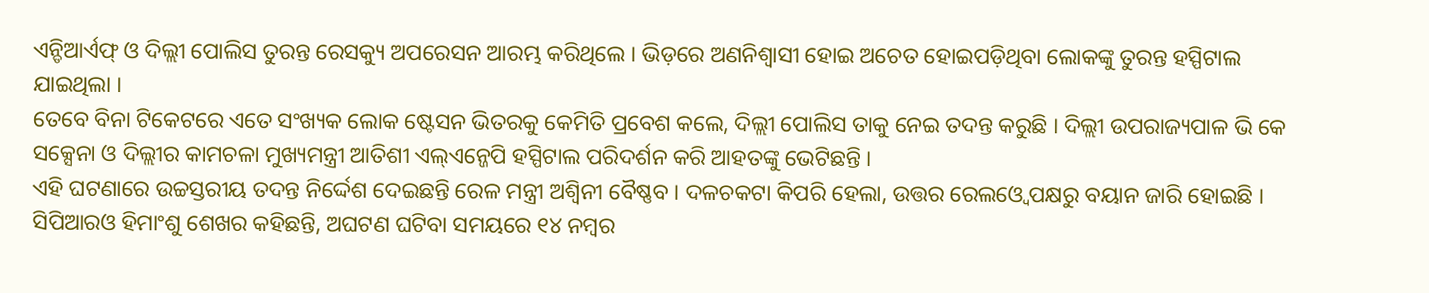ଏନ୍ଡିଆର୍ଏଫ୍ ଓ ଦିଲ୍ଲୀ ପୋଲିସ ତୁରନ୍ତ ରେସକ୍ୟୁ ଅପରେସନ ଆରମ୍ଭ କରିଥିଲେ । ଭିଡ଼ରେ ଅଣନିଶ୍ବାସୀ ହୋଇ ଅଚେତ ହୋଇପଡ଼ିଥିବା ଲୋକଙ୍କୁ ତୁରନ୍ତ ହସ୍ପିଟାଲ ଯାଇଥିଲା ।
ତେବେ ବିନା ଟିକେଟରେ ଏତେ ସଂଖ୍ୟକ ଲୋକ ଷ୍ଟେସନ ଭିତରକୁ କେମିତି ପ୍ରବେଶ କଲେ, ଦିଲ୍ଲୀ ପୋଲିସ ତାକୁ ନେଇ ତଦନ୍ତ କରୁଛି । ଦିଲ୍ଲୀ ଉପରାଜ୍ୟପାଳ ଭି କେ ସକ୍ସେନା ଓ ଦିଲ୍ଲୀର କାମଚଳା ମୁଖ୍ୟମନ୍ତ୍ରୀ ଆତିଶୀ ଏଲ୍ଏନ୍ଜେପି ହସ୍ପିଟାଲ ପରିଦର୍ଶନ କରି ଆହତଙ୍କୁ ଭେଟିଛନ୍ତି ।
ଏହି ଘଟଣାରେ ଉଚ୍ଚସ୍ତରୀୟ ତଦନ୍ତ ନିର୍ଦ୍ଦେଶ ଦେଇଛନ୍ତି ରେଳ ମନ୍ତ୍ରୀ ଅଶ୍ବିନୀ ବୈଷ୍ଣବ । ଦଳଚକଟା କିପରି ହେଲା, ଉତ୍ତର ରେଲଓ୍ବେ ପକ୍ଷରୁ ବୟାନ ଜାରି ହୋଇଛି । ସିପିଆରଓ ହିମାଂଶୁ ଶେଖର କହିଛନ୍ତି, ଅଘଟଣ ଘଟିବା ସମୟରେ ୧୪ ନମ୍ବର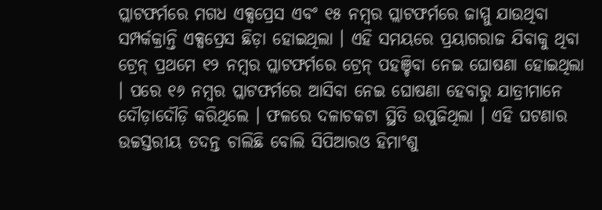ପ୍ଲାଟଫର୍ମରେ ମଗଧ ଏକ୍ସପ୍ରେସ ଏବଂ ୧୫ ନମ୍ବର ପ୍ଲାଟଫର୍ମରେ ଜାମ୍ମୁ ଯାଉଥିବା ସମ୍ପର୍କକ୍ରାନ୍ତି ଏକ୍ସପ୍ରେସ ଛିଡ଼ା ହୋଇଥିଲା । ଏହି ସମୟରେ ପ୍ରୟାଗରାଜ ଯିବାକୁ ଥିବା ଟ୍ରେନ୍ ପ୍ରଥମେ ୧୨ ନମ୍ବର ପ୍ଲାଟଫର୍ମରେ ଟ୍ରେନ୍ ପହଞ୍ଚିବା ନେଇ ଘୋଷଣା ହୋଇଥିଲା । ପରେ ୧୬ ନମ୍ବର ପ୍ଲାଟଫର୍ମରେ ଆସିବା ନେଇ ଘୋଷଣା ହେବାରୁ ଯାତ୍ରୀମାନେ ଦୌଡ଼ାଦୌଡ଼ି କରିଥିଲେ । ଫଳରେ ଦଳାଚକଟା ସ୍ଥିତି ଉପୁଜିଥିଲା । ଏହି ଘଟଣାର ଉଚ୍ଚସ୍ତରୀୟ ତଦନ୍ତ ଚାଲିଛି ବୋଲି ସିପିଆରଓ ହିମାଂଶୁ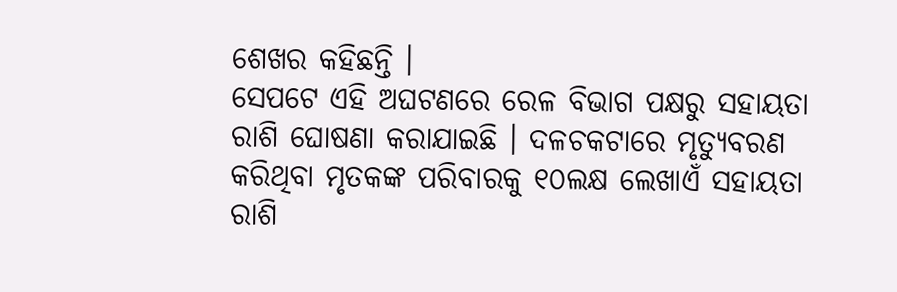ଶେଖର କହିଛନ୍ତି ।
ସେପଟେ ଏହି ଅଘଟଣରେ ରେଳ ବିଭାଗ ପକ୍ଷରୁ ସହାୟତା ରାଶି ଘୋଷଣା କରାଯାଇଛି । ଦଳଚକଟାରେ ମୃତ୍ୟୁବରଣ କରିଥିବା ମୃତକଙ୍କ ପରିବାରକୁ ୧୦ଲକ୍ଷ ଲେଖାଏଁ ସହାୟତା ରାଶି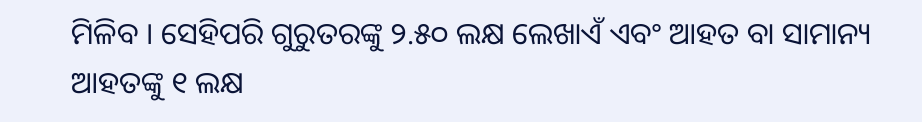ମିଳିବ । ସେହିପରି ଗୁରୁତରଙ୍କୁ ୨.୫୦ ଲକ୍ଷ ଲେଖାଏଁ ଏବଂ ଆହତ ବା ସାମାନ୍ୟ ଆହତଙ୍କୁ ୧ ଲକ୍ଷ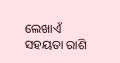ଲେଖାଏଁ ସହୟତା ରାଶି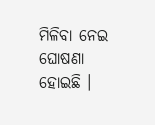ମିଳିବା ନେଇ ଘୋଷଣା ହୋଇଛି ।